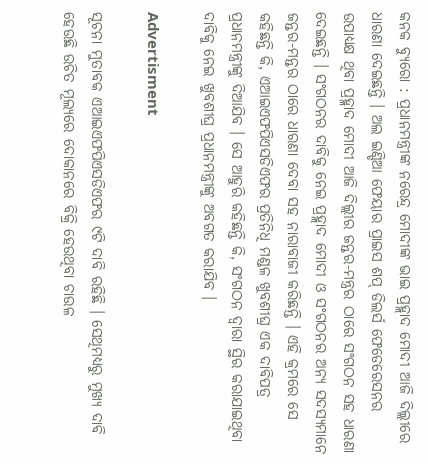କନକ ବ୍ୟୁରୋ : ପ୍ରଧାନମନ୍ତ୍ରୀଙ୍କ ନରେନ୍ଦ୍ର ମୋଦୀଙ୍କ ଭାଇ ପ୍ରହ୍ଲାଦ ମୋଦୀ ଆଜି ଦିଲ୍ଲୀରେ ଧାରଣା ଦେଇଛନ୍ତି । ଅଲ ଇଣ୍ଡିଆ ଫେୟାର ପ୍ରାଇସ ଶପ୍ ଡିଲର୍ସ ଫେଡେରେସନର ଉପାଧ୍ୟକ୍ଷ ଥିବା ପ୍ରହ୍ଳାଦ ମୋଦୀ ଆଜି ଦିଲ୍ଲୀର ଜନ୍ତର-ମନ୍ତ୍ରର ଠାରେ ସଂଗଠନ ସହ ଧାରଣା ଦେଇଛନ୍ତି । ସଂଗଠନର ଦାବିକୁ ନେଇ ପ୍ରହ୍ଲାଦ ମୋଦୀ ଓ ସଂଗଠନର ଅନ୍ୟ ସଦସ୍ୟମାନେ ଜନ୍ତର-ମନ୍ତର ଠାରେ ଧାରଣା ଦେବା ସହ ନାରାବାଜୀ କରିଛନ୍ତି । ଏହି କ୍ରମରେ ସେ କହିଛନ୍ତି କି, ଏଆଇଏଫପିଏସଡିଏଫର ପ୍ରତିନିଧି ମଣ୍ଡଳ ଖୁବଶୀଘ୍ର ଏକ ଦାବିପତ୍ର ପ୍ରଧାନମନ୍ତ୍ରୀଙ୍କୁ ଦିଆଯିବ । ସେ ଆହୁରି କହିଛନ୍ତି କି, ସଂଗଠନ ଦ୍ୱାରା ସ୍ଥିର କରାଯାଇଥିବା ଦାବିକୁ ନେଇ ଖୁବଶୀଘ୍ର ପ୍ରଧାନମନ୍ତ୍ରୀଙ୍କୁ ଅବଗତ କରାଯିବ ।

Advertisment

ସୂଚନା ମୁତାବକ ଏଆଇଏଫପିଏସଡିଏଫର ୯ଟି ଦାବି ରହିଛି । ସେଥିମଧ୍ୟରୁ ମୁଖ୍ୟ ଦାବି ହେଉଛି ଉଚିତ ମୂଲ୍ୟରେ ଦୋକାନରେ ବିକ୍ରି ହେଉଥିବା ଚାଉଳ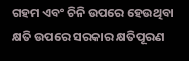ଗହମ ଏବଂ ଚିନି ଉପରେ ହେଉଥିବା କ୍ଷତି ଉପରେ ସରକାର କ୍ଷତିପୂରଣ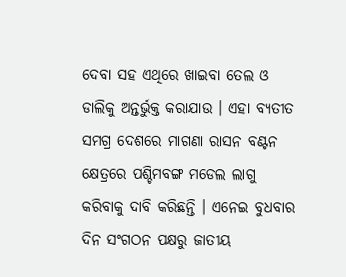ଦେବା ସହ ଏଥିରେ ଖାଇବା ତେଲ ଓ ଡାଲିକୁ ଅନ୍ତର୍ଭୁକ୍ତ କରାଯାଉ । ଏହା ବ୍ୟତୀତ ସମଗ୍ର ଦେଶରେ ମାଗଣା ରାସନ ବଣ୍ଟନ କ୍ଷେତ୍ରରେ ପଶ୍ଚିମବଙ୍ଗ ମଡେଲ ଲାଗୁ କରିବାକୁ ଦାବି କରିଛନ୍ତି । ଏନେଇ ବୁଧବାର ଦିନ ସଂଗଠନ ପକ୍ଷରୁ ଜାତୀୟ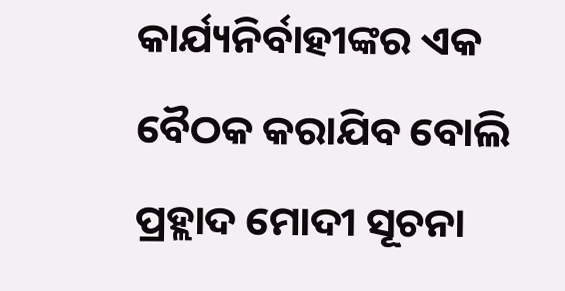କାର୍ଯ୍ୟନିର୍ବାହୀଙ୍କର ଏକ ବୈଠକ କରାଯିବ ବୋଲି ପ୍ରହ୍ଲାଦ ମୋଦୀ ସୂଚନା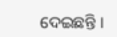ଦେଇଛନ୍ତି ।